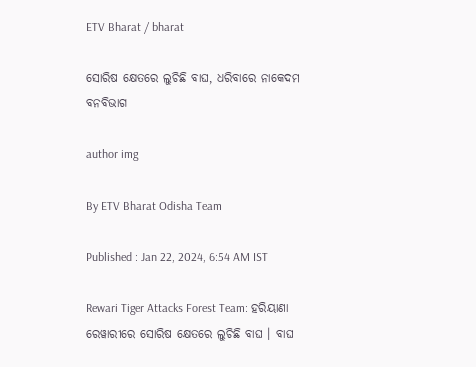ETV Bharat / bharat

ସୋରିଷ କ୍ଷେତରେ ଲୁଚିଛି ବାଘ, ଧରିବାରେ ନାକେଦମ ବନବିଭାଗ

author img

By ETV Bharat Odisha Team

Published : Jan 22, 2024, 6:54 AM IST

Rewari Tiger Attacks Forest Team: ହରିୟାଣା ରେୱାରୀରେ ସୋରିଷ କ୍ଷେତରେ ଲୁଚିଛି ବାଘ । ବାଘ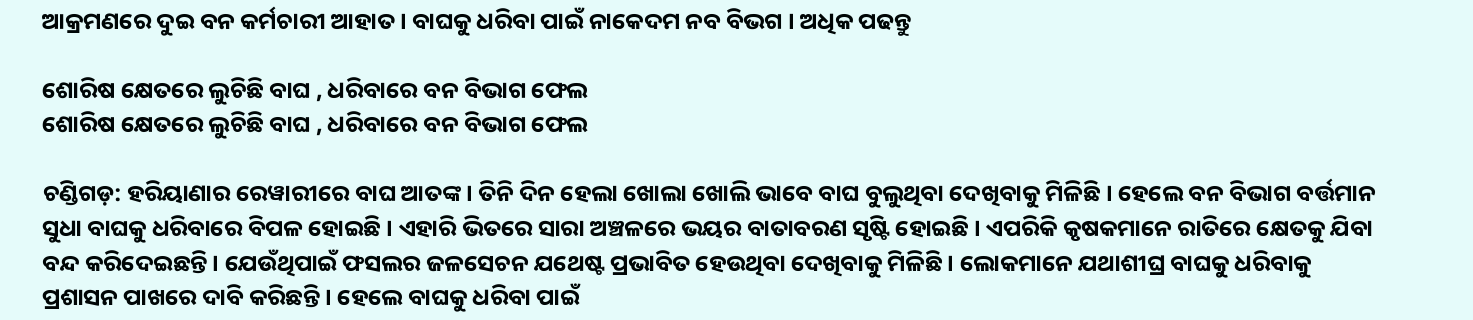ଆକ୍ରମଣରେ ଦୁଇ ବନ କର୍ମଚାରୀ ଆହାତ । ବାଘକୁ ଧରିବା ପାଇଁ ନାକେଦମ ନବ ବିଭଗ । ଅଧିକ ପଢନ୍ତୁ

ଶୋରିଷ କ୍ଷେତରେ ଲୁଚିଛି ବାଘ , ଧରିବାରେ ବନ ବିଭାଗ ଫେଲ
ଶୋରିଷ କ୍ଷେତରେ ଲୁଚିଛି ବାଘ , ଧରିବାରେ ବନ ବିଭାଗ ଫେଲ

ଚଣ୍ଡିଗଡ଼: ହରିୟାଣାର ରେୱାରୀରେ ବାଘ ଆତଙ୍କ । ତିନି ଦିନ ହେଲା ଖୋଲା ଖୋଲି ଭାବେ ବାଘ ବୁଲୁଥିବା ଦେଖିବାକୁ ମିଳିଛି । ହେଲେ ବନ ବିଭାଗ ବର୍ତ୍ତମାନ ସୁଧା ବାଘକୁ ଧରିବାରେ ବିପଳ ହୋଇଛି । ଏହାରି ଭିତରେ ସାରା ଅଞ୍ଚଳରେ ଭୟର ବାତାବରଣ ସୃଷ୍ଟି ହୋଇଛି । ଏପରିକି କୃଷକମାନେ ରାତିରେ କ୍ଷେତକୁ ଯିବା ବନ୍ଦ କରିଦେଇଛନ୍ତି । ଯେଉଁଥିପାଇଁ ଫସଲର ଜଳସେଚନ ଯଥେଷ୍ଟ ପ୍ରଭାବିତ ହେଉଥିବା ଦେଖିବାକୁ ମିଳିଛି । ଲୋକମାନେ ଯଥାଶୀଘ୍ର ବାଘକୁ ଧରିବାକୁ ପ୍ରଶାସନ ପାଖରେ ଦାବି କରିଛନ୍ତି । ହେଲେ ବାଘକୁ ଧରିବା ପାଇଁ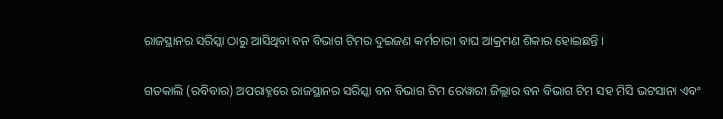ରାଜସ୍ଥାନର ସରିସ୍କା ଠାରୁ ଆସିଥିବା ବନ ବିଭାଗ ଟିମର ଦୁଇଜଣ କର୍ମଚାରୀ ବାଘ ଆକ୍ରମଣ ଶିକାର ହୋଇଛନ୍ତି ।

ଗତକାଲି (ରବିବାର) ଅପରାହ୍ନରେ ରାଜସ୍ଥାନର ସରିସ୍କା ବନ ବିଭାଗ ଟିମ ରେୱାରୀ ଜିଲ୍ଲାର ବନ ବିଭାଗ ଟିମ ସହ ମିସି ଭଟସାନା ଏବଂ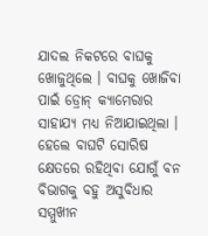ଯାଦଲ ନିକଟରେ ବାଘକୁ ଖୋଜୁଥିଲେ । ବାଘକୁ ଖୋଜିବା ପାଇଁ ଡ୍ରୋନ୍ କ୍ୟାମେରାର ସାହାଯ୍ୟ ମଧ୍ୟ ନିଆଯାଇଥିଲା । ହେଲେ ବାଘଟି ସୋରିଷ କ୍ଷେତରେ ରହିଥିବା ଯୋଗୁଁ ବନ ବିଭାଗକୁ ବହୁ ଅସୁବିଧାର ସମ୍ମୁଖୀନ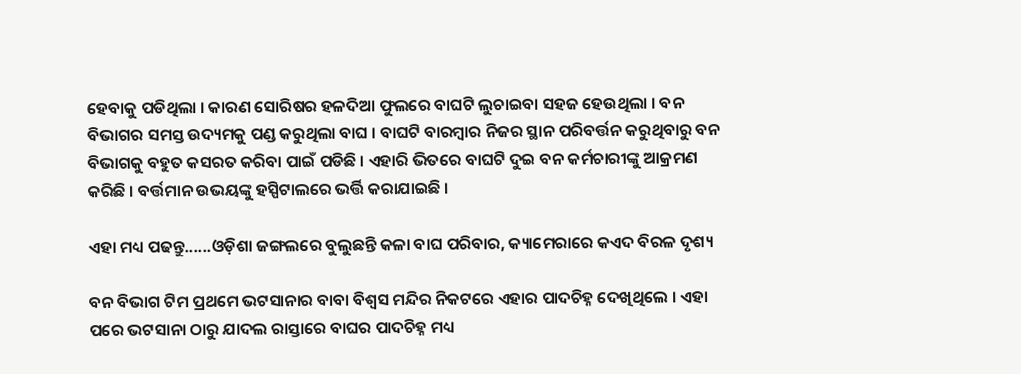ହେବାକୁ ପଡିଥିଲା । କାରଣ ସୋରିଷର ହଳଦିଆ ଫୁଲରେ ବାଘଟି ଲୁଚାଇବା ସହଜ ହେଉଥିଲା । ବନ ବିଭାଗର ସମସ୍ତ ଉଦ୍ୟମକୁ ପଣ୍ଡ କରୁଥିଲା ବାଘ । ବାଘଟି ବାରମ୍ବାର ନିଜର ସ୍ଥାନ ପରିବର୍ତ୍ତନ କରୁଥିବାରୁ ବନ ବିଭାଗକୁ ବହୁତ କସରତ କରିବା ପାଇଁ ପଡିଛି । ଏହାରି ଭିତରେ ବାଘଟି ଦୁଇ ବନ କର୍ମଚାରୀଙ୍କୁ ଆକ୍ରମଣ କରିଛି । ବର୍ତ୍ତମାନ ଉଭୟଙ୍କୁ ହସ୍ପିଟାଲରେ ଭର୍ତ୍ତି କରାଯାଇଛି ।

ଏହା ମଧ୍ୟ ପଢନ୍ତୁ......ଓଡ଼ିଶା ଜଙ୍ଗଲରେ ବୁଲୁଛନ୍ତି କଳା ବାଘ ପରିବାର, କ୍ୟାମେରାରେ କଏଦ ବିରଳ ଦୃଶ୍ୟ

ବନ ବିଭାଗ ଟିମ ପ୍ରଥମେ ଭଟସାନାର ବାବା ବିଶ୍ବସ ମନ୍ଦିର ନିକଟରେ ଏହାର ପାଦଚିହ୍ନ ଦେଖିଥିଲେ । ଏହା ପରେ ଭଟସାନା ଠାରୁ ଯାଦଲ ରାସ୍ତାରେ ବାଘର ପାଦଚିହ୍ନ ମଧ୍ୟ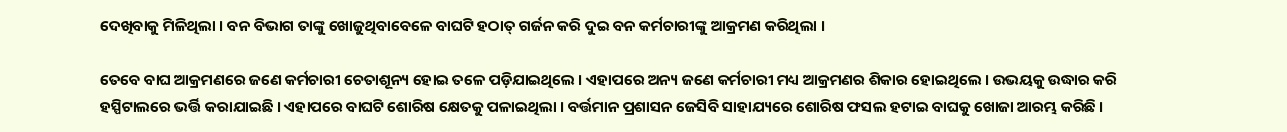ଦେଖିବାକୁ ମିଳିଥିଲା । ବନ ବିଭାଗ ତାଙ୍କୁ ଖୋଜୁଥିବାବେଳେ ବାଘଟି ହଠାତ୍ ଗର୍ଜନ କରି ଦୁଇ ବନ କର୍ମଚାରୀଙ୍କୁ ଆକ୍ରମଣ କରିଥିଲା ।

ତେବେ ବାଘ ଆକ୍ରମଣରେ ଜଣେ କର୍ମଚାରୀ ଚେତାଶୂନ୍ୟ ହୋଇ ତଳେ ପଡ଼ିଯାଇଥିଲେ । ଏହାପରେ ଅନ୍ୟ ଜଣେ କର୍ମଚାରୀ ମଧ୍ୟ ଆକ୍ରମଣର ଶିକାର ହୋଇଥିଲେ । ଉଭୟକୁ ଉଦ୍ଧାର କରି ହସ୍ପିଟାଲରେ ଭର୍ତ୍ତି କରାଯାଇଛି । ଏହାପରେ ବାଘଟି ଶୋରିଷ କ୍ଷେତକୁ ପଳାଇଥିଲା । ବର୍ତ୍ତମାନ ପ୍ରଶାସନ ଜେସିବି ସାହାଯ୍ୟରେ ଶୋରିଷ ଫସଲ ହଟାଇ ବାଘକୁ ଖୋଜା ଆରମ୍ଭ କରିଛି ।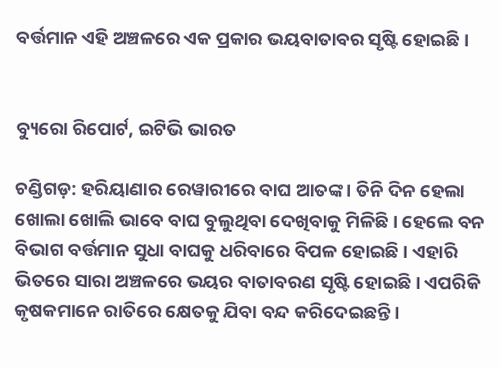ବର୍ତ୍ତମାନ ଏହି ଅଞ୍ଚଳରେ ଏକ ପ୍ରକାର ଭୟବାତାବର ସୃଷ୍ଟି ହୋଇଛି ।


ବ୍ୟୁରୋ ରିପୋର୍ଟ, ଇଟିଭି ଭାରତ

ଚଣ୍ଡିଗଡ଼: ହରିୟାଣାର ରେୱାରୀରେ ବାଘ ଆତଙ୍କ । ତିନି ଦିନ ହେଲା ଖୋଲା ଖୋଲି ଭାବେ ବାଘ ବୁଲୁଥିବା ଦେଖିବାକୁ ମିଳିଛି । ହେଲେ ବନ ବିଭାଗ ବର୍ତ୍ତମାନ ସୁଧା ବାଘକୁ ଧରିବାରେ ବିପଳ ହୋଇଛି । ଏହାରି ଭିତରେ ସାରା ଅଞ୍ଚଳରେ ଭୟର ବାତାବରଣ ସୃଷ୍ଟି ହୋଇଛି । ଏପରିକି କୃଷକମାନେ ରାତିରେ କ୍ଷେତକୁ ଯିବା ବନ୍ଦ କରିଦେଇଛନ୍ତି ।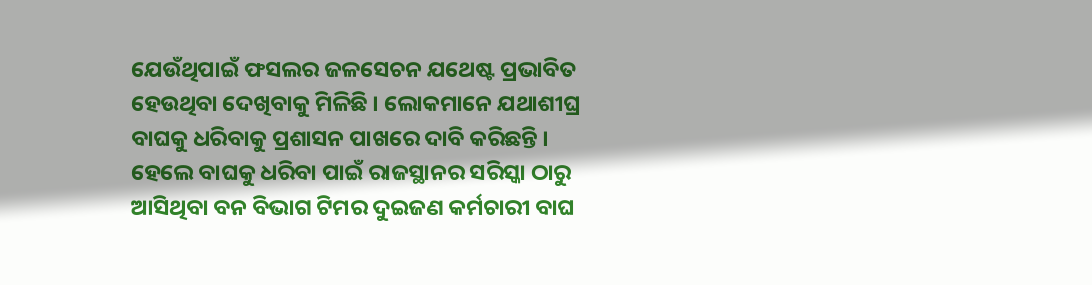ଯେଉଁଥିପାଇଁ ଫସଲର ଜଳସେଚନ ଯଥେଷ୍ଟ ପ୍ରଭାବିତ ହେଉଥିବା ଦେଖିବାକୁ ମିଳିଛି । ଲୋକମାନେ ଯଥାଶୀଘ୍ର ବାଘକୁ ଧରିବାକୁ ପ୍ରଶାସନ ପାଖରେ ଦାବି କରିଛନ୍ତି । ହେଲେ ବାଘକୁ ଧରିବା ପାଇଁ ରାଜସ୍ଥାନର ସରିସ୍କା ଠାରୁ ଆସିଥିବା ବନ ବିଭାଗ ଟିମର ଦୁଇଜଣ କର୍ମଚାରୀ ବାଘ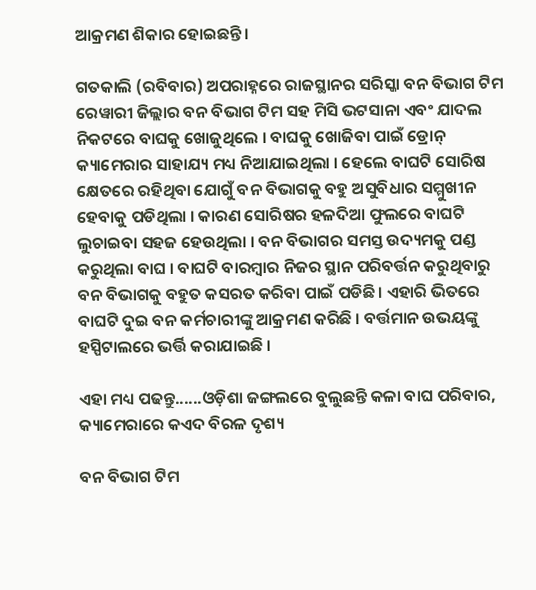ଆକ୍ରମଣ ଶିକାର ହୋଇଛନ୍ତି ।

ଗତକାଲି (ରବିବାର) ଅପରାହ୍ନରେ ରାଜସ୍ଥାନର ସରିସ୍କା ବନ ବିଭାଗ ଟିମ ରେୱାରୀ ଜିଲ୍ଲାର ବନ ବିଭାଗ ଟିମ ସହ ମିସି ଭଟସାନା ଏବଂ ଯାଦଲ ନିକଟରେ ବାଘକୁ ଖୋଜୁଥିଲେ । ବାଘକୁ ଖୋଜିବା ପାଇଁ ଡ୍ରୋନ୍ କ୍ୟାମେରାର ସାହାଯ୍ୟ ମଧ୍ୟ ନିଆଯାଇଥିଲା । ହେଲେ ବାଘଟି ସୋରିଷ କ୍ଷେତରେ ରହିଥିବା ଯୋଗୁଁ ବନ ବିଭାଗକୁ ବହୁ ଅସୁବିଧାର ସମ୍ମୁଖୀନ ହେବାକୁ ପଡିଥିଲା । କାରଣ ସୋରିଷର ହଳଦିଆ ଫୁଲରେ ବାଘଟି ଲୁଚାଇବା ସହଜ ହେଉଥିଲା । ବନ ବିଭାଗର ସମସ୍ତ ଉଦ୍ୟମକୁ ପଣ୍ଡ କରୁଥିଲା ବାଘ । ବାଘଟି ବାରମ୍ବାର ନିଜର ସ୍ଥାନ ପରିବର୍ତ୍ତନ କରୁଥିବାରୁ ବନ ବିଭାଗକୁ ବହୁତ କସରତ କରିବା ପାଇଁ ପଡିଛି । ଏହାରି ଭିତରେ ବାଘଟି ଦୁଇ ବନ କର୍ମଚାରୀଙ୍କୁ ଆକ୍ରମଣ କରିଛି । ବର୍ତ୍ତମାନ ଉଭୟଙ୍କୁ ହସ୍ପିଟାଲରେ ଭର୍ତ୍ତି କରାଯାଇଛି ।

ଏହା ମଧ୍ୟ ପଢନ୍ତୁ......ଓଡ଼ିଶା ଜଙ୍ଗଲରେ ବୁଲୁଛନ୍ତି କଳା ବାଘ ପରିବାର, କ୍ୟାମେରାରେ କଏଦ ବିରଳ ଦୃଶ୍ୟ

ବନ ବିଭାଗ ଟିମ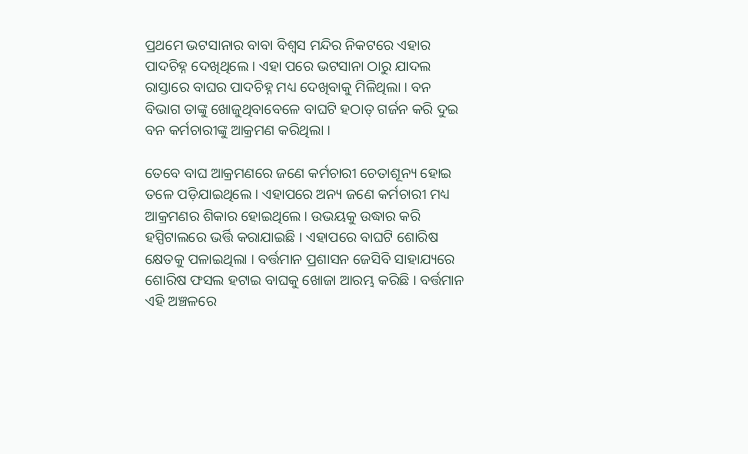ପ୍ରଥମେ ଭଟସାନାର ବାବା ବିଶ୍ବସ ମନ୍ଦିର ନିକଟରେ ଏହାର ପାଦଚିହ୍ନ ଦେଖିଥିଲେ । ଏହା ପରେ ଭଟସାନା ଠାରୁ ଯାଦଲ ରାସ୍ତାରେ ବାଘର ପାଦଚିହ୍ନ ମଧ୍ୟ ଦେଖିବାକୁ ମିଳିଥିଲା । ବନ ବିଭାଗ ତାଙ୍କୁ ଖୋଜୁଥିବାବେଳେ ବାଘଟି ହଠାତ୍ ଗର୍ଜନ କରି ଦୁଇ ବନ କର୍ମଚାରୀଙ୍କୁ ଆକ୍ରମଣ କରିଥିଲା ।

ତେବେ ବାଘ ଆକ୍ରମଣରେ ଜଣେ କର୍ମଚାରୀ ଚେତାଶୂନ୍ୟ ହୋଇ ତଳେ ପଡ଼ିଯାଇଥିଲେ । ଏହାପରେ ଅନ୍ୟ ଜଣେ କର୍ମଚାରୀ ମଧ୍ୟ ଆକ୍ରମଣର ଶିକାର ହୋଇଥିଲେ । ଉଭୟକୁ ଉଦ୍ଧାର କରି ହସ୍ପିଟାଲରେ ଭର୍ତ୍ତି କରାଯାଇଛି । ଏହାପରେ ବାଘଟି ଶୋରିଷ କ୍ଷେତକୁ ପଳାଇଥିଲା । ବର୍ତ୍ତମାନ ପ୍ରଶାସନ ଜେସିବି ସାହାଯ୍ୟରେ ଶୋରିଷ ଫସଲ ହଟାଇ ବାଘକୁ ଖୋଜା ଆରମ୍ଭ କରିଛି । ବର୍ତ୍ତମାନ ଏହି ଅଞ୍ଚଳରେ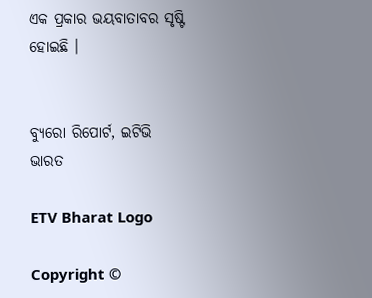ଏକ ପ୍ରକାର ଭୟବାତାବର ସୃଷ୍ଟି ହୋଇଛି ।


ବ୍ୟୁରୋ ରିପୋର୍ଟ, ଇଟିଭି ଭାରତ

ETV Bharat Logo

Copyright ©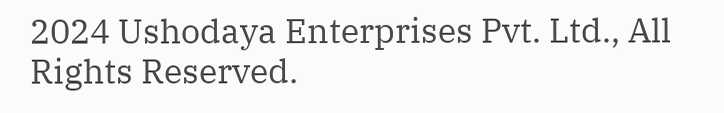2024 Ushodaya Enterprises Pvt. Ltd., All Rights Reserved.